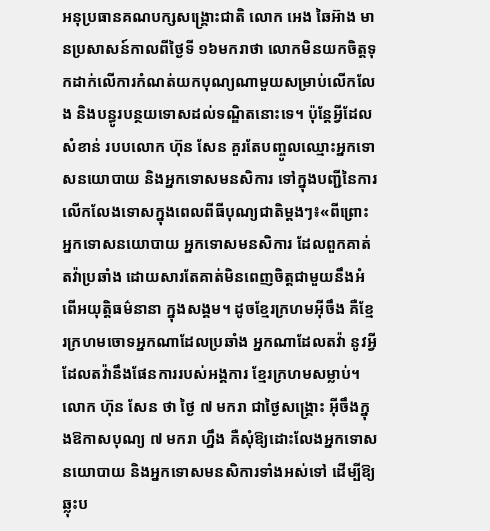អនុប្រធានគណបក្សសង្គ្រោះជាតិ លោក អេង ឆៃអ៊ាង មានប្រសាសន៍កាលពីថ្ងៃទី ១៦មករាថា លោកមិនយកចិត្តទុកដាក់លើការកំណត់យកបុណ្យណាមួយសម្រាប់លើកលែង និងបន្ធូរបន្ថយទោសដល់ទណ្ឌិតនោះទេ។ ប៉ុន្តែអ្វីដែលសំខាន់ របបលោក ហ៊ុន សែន គួរតែបញ្ចូលឈ្មោះអ្នកទោសនយោបាយ និងអ្នកទោសមនសិការ ទៅក្នុងបញ្ជីនៃការលើកលែងទោសក្នុងពេលពីធីបុណ្យជាតិម្ដងៗ៖«ពីព្រោះអ្នកទោសនយោបាយ អ្នកទោសមនសិការ ដែលពួកគាត់តវ៉ាប្រឆាំង ដោយសារតែគាត់មិនពេញចិត្តជាមួយនឹងអំពើអយុត្តិធម៌នានា ក្នុងសង្គម។ ដូចខ្មែរក្រហមអ៊ីចឹង គឺខ្មែរក្រហមចោទអ្នកណាដែលប្រឆាំង អ្នកណាដែលតវ៉ា នូវអ្វីដែលតវ៉ានឹងផែនការរបស់អង្គការ ខ្មែរក្រហមសម្លាប់។ លោក ហ៊ុន សែន ថា ថ្ងៃ ៧ មករា ជាថ្ងៃសង្គ្រោះ អ៊ីចឹងក្នុងឱកាសបុណ្យ ៧ មករា ហ្នឹង គឺសុំឱ្យដោះលែងអ្នកទោសនយោបាយ និងអ្នកទោសមនសិការទាំងអស់ទៅ ដើម្បីឱ្យឆ្លុះប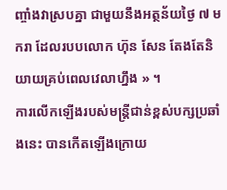ញ្ចាំងវាស្របគ្នា ជាមួយនឹងអត្ថន័យថ្ងៃ ៧ មករា ដែលរបបលោក ហ៊ុន សែន តែងតែនិយាយគ្រប់ពេលវេលាហ្នឹង » ។
ការលើកឡើងរបស់មន្ត្រីជាន់ខ្ពស់បក្សប្រឆាំងនេះ បានកើតឡើងក្រោយ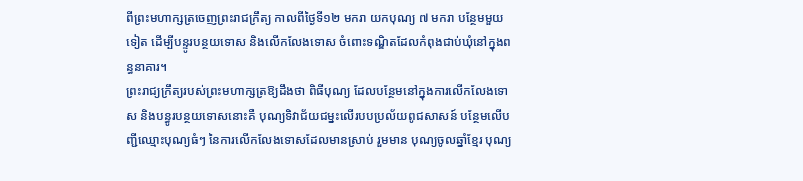ពីព្រះមហាក្សត្រចេញព្រះរាជក្រឹត្យ កាលពីថ្ងៃទី១២ មករា យកបុណ្យ ៧ មករា បន្ថែមមួយទៀត ដើម្បីបន្ទូរបន្ថយទោស និងលើកលែងទោស ចំពោះទណ្ឌិតដែលកំពុងជាប់ឃុំនៅក្នុងពន្ធនាគារ។
ព្រះរាជ្យក្រឹត្យរបស់ព្រះមហាក្សត្រឱ្យដឹងថា ពិធីបុណ្យ ដែលបន្ថែមនៅក្នុងការលើកលែងទោស និងបន្ធូរបន្ថយទោសនោះគឺ បុណ្យទិវាជ័យជម្នះលើរបបប្រល័យពូជសាសន៍ បន្ថែមលើបញ្ជីឈ្មោះបុណ្យធំៗ នៃការលើកលែងទោសដែលមានស្រាប់ រួមមាន បុណ្យចូលឆ្នាំខ្មែរ បុណ្យ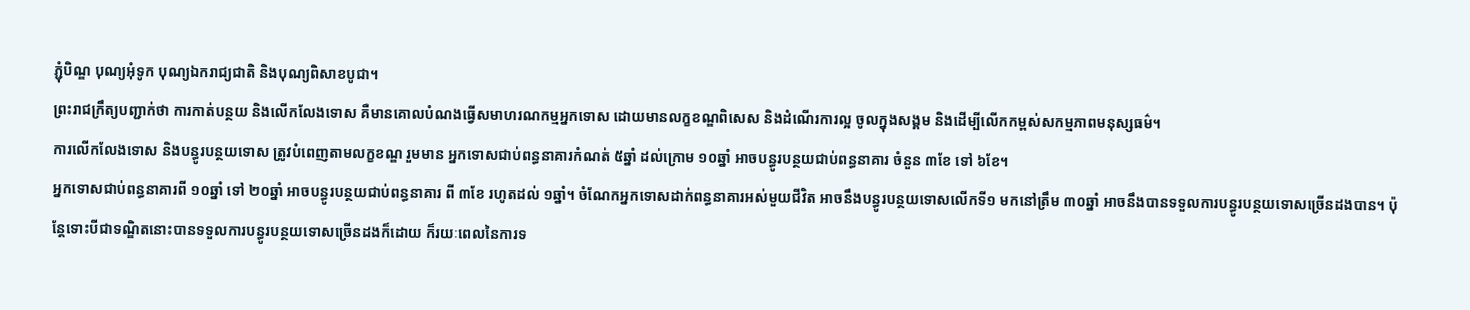ភ្ជុំបិណ្ឌ បុណ្យអុំទូក បុណ្យឯករាជ្យជាតិ និងបុណ្យពិសាខបូជា។
ព្រះរាជក្រឹត្យបញ្ជាក់ថា ការកាត់បន្ថយ និងលើកលែងទោស គឺមានគោលបំណងធ្វើសមាហរណកម្មអ្នកទោស ដោយមានលក្ខខណ្ឌពិសេស និងដំណើរការល្អ ចូលក្នុងសង្គម និងដើម្បីលើកកម្ពស់សកម្មភាពមនុស្សធម៌។
ការលើកលែងទោស និងបន្ធូរបន្ថយទោស ត្រូវបំពេញតាមលក្ខខណ្ឌ រួមមាន អ្នកទោសជាប់ពន្ធនាគារកំណត់ ៥ឆ្នាំ ដល់ក្រោម ១០ឆ្នាំ អាចបន្ធូរបន្ថយជាប់ពន្ធនាគារ ចំនួន ៣ខែ ទៅ ៦ខែ។
អ្នកទោសជាប់ពន្ធនាគារពី ១០ឆ្នាំ ទៅ ២០ឆ្នាំ អាចបន្ធូរបន្ថយជាប់ពន្ធនាគារ ពី ៣ខែ រហូតដល់ ១ឆ្នាំ។ ចំណែកអ្នកទោសដាក់ពន្ធនាគារអស់មួយជីវិត អាចនឹងបន្ធូរបន្ថយទោសលើកទី១ មកនៅត្រឹម ៣០ឆ្នាំ អាចនឹងបានទទួលការបន្ធូរបន្ថយទោសច្រើនដងបាន។ ប៉ុន្តែទោះបីជាទណ្ឌិតនោះបានទទួលការបន្ធូរបន្ថយទោសច្រើនដងក៏ដោយ ក៏រយៈពេលនៃការទ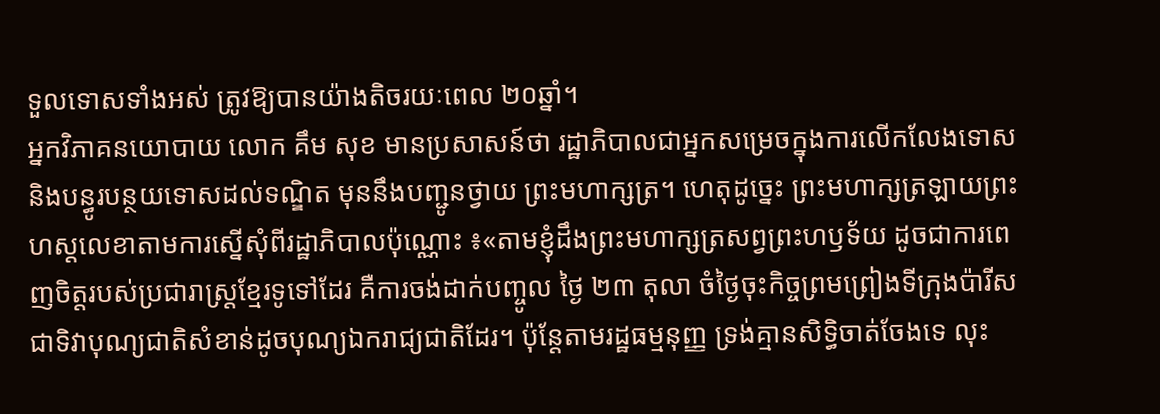ទួលទោសទាំងអស់ ត្រូវឱ្យបានយ៉ាងតិចរយៈពេល ២០ឆ្នាំ។
អ្នកវិភាគនយោបាយ លោក គឹម សុខ មានប្រសាសន៍ថា រដ្ឋាភិបាលជាអ្នកសម្រេចក្នុងការលើកលែងទោស និងបន្ធូរបន្ថយទោសដល់ទណ្ឌិត មុននឹងបញ្ជូនថ្វាយ ព្រះមហាក្សត្រ។ ហេតុដូច្នេះ ព្រះមហាក្សត្រឡាយព្រះហស្តលេខាតាមការស្នើសុំពីរដ្ឋាភិបាលប៉ុណ្ណោះ ៖«តាមខ្ញុំដឹងព្រះមហាក្សត្រសព្វព្រះហឫទ័យ ដូចជាការពេញចិត្តរបស់ប្រជារាស្ត្រខ្មែរទូទៅដែរ គឺការចង់ដាក់បញ្ចូល ថ្ងៃ ២៣ តុលា ចំថ្ងៃចុះកិច្ចព្រមព្រៀងទីក្រុងប៉ារីស ជាទិវាបុណ្យជាតិសំខាន់ដូចបុណ្យឯករាជ្យជាតិដែរ។ ប៉ុន្តែតាមរដ្ឋធម្មនុញ្ញ ទ្រង់គ្មានសិទ្ធិចាត់ចែងទេ លុះ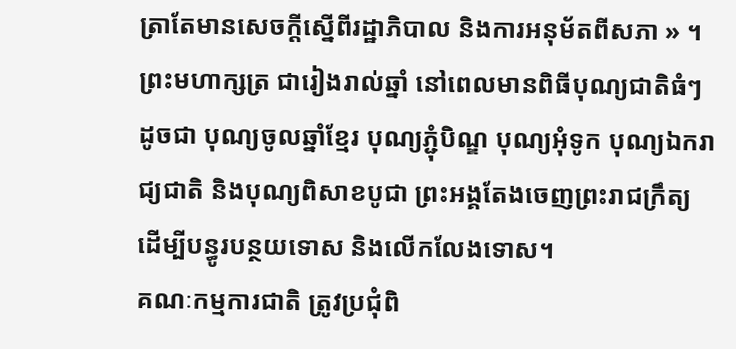ត្រាតែមានសេចក្ដីស្នើពីរដ្ឋាភិបាល និងការអនុម័តពីសភា » ។
ព្រះមហាក្សត្រ ជារៀងរាល់ឆ្នាំ នៅពេលមានពិធីបុណ្យជាតិធំៗ ដូចជា បុណ្យចូលឆ្នាំខ្មែរ បុណ្យភ្ជុំបិណ្ឌ បុណ្យអុំទូក បុណ្យឯករាជ្យជាតិ និងបុណ្យពិសាខបូជា ព្រះអង្គតែងចេញព្រះរាជក្រឹត្យ ដើម្បីបន្ធូរបន្ថយទោស និងលើកលែងទោស។
គណៈកម្មការជាតិ ត្រូវប្រជុំពិ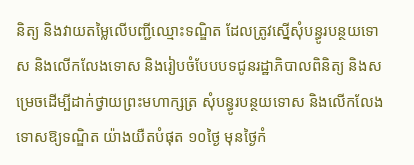និត្យ និងវាយតម្លៃលើបញ្ជីឈ្មោះទណ្ឌិត ដែលត្រូវស្នើសុំបន្ធូរបន្ថយទោស និងលើកលែងទោស និងរៀបចំបែបបទជូនរដ្ឋាភិបាលពិនិត្យ និងសម្រេចដើម្បីដាក់ថ្វាយព្រះមហាក្សត្រ សុំបន្ធូរបន្ថយទោស និងលើកលែងទោសឱ្យទណ្ឌិត យ៉ាងយឺតបំផុត ១០ថ្ងៃ មុនថ្ងៃកំ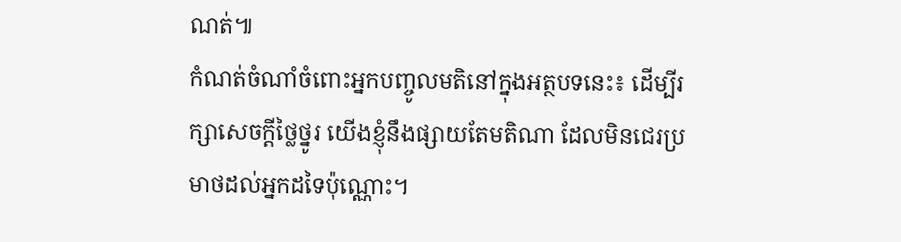ណត់៕
កំណត់ចំណាំចំពោះអ្នកបញ្ចូលមតិនៅក្នុងអត្ថបទនេះ៖ ដើម្បីរក្សាសេចក្ដីថ្លៃថ្នូរ យើងខ្ញុំនឹងផ្សាយតែមតិណា ដែលមិនជេរប្រមាថដល់អ្នកដទៃប៉ុណ្ណោះ។